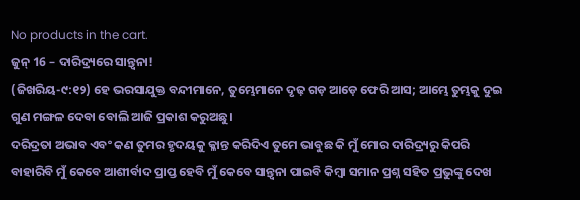No products in the cart.
ଜୁନ୍ 16 – ଦାରିଦ୍ର୍ୟରେ ସାନ୍ତ୍ୱନା!
(ଜିଖରିୟ-୯:୧୨) ହେ ଭରସାଯୁକ୍ତ ବନ୍ଦୀମାନେ, ତୁମ୍ଭେମାନେ ଦୃଢ଼ ଗଡ଼ ଆଡ଼େ ଫେରି ଆସ; ଆମ୍ଭେ ତୁମ୍ଭକୁ ଦୁଇ ଗୁଣ ମଙ୍ଗଳ ଦେବା ବୋଲି ଆଜି ପ୍ରକାଶ କରୁଅଛୁ।
ଦରିଦ୍ରତା ଅଭାବ ଏବଂ କଣ ତୁମର ହୃଦୟକୁ କ୍ଳାନ୍ତ କରିଦିଏ ତୁମେ ଭାବୁଛ କି ମୁଁ ମୋର ଦାରିଦ୍ର୍ୟରୁ କିପରି ବାହାରିବି ମୁଁ କେବେ ଆଶୀର୍ବାଦ ପ୍ରାପ୍ତ ହେବି ମୁଁ କେବେ ସାନ୍ତ୍ୱନା ପାଇବି କିମ୍ବା ସମାନ ପ୍ରଶ୍ନ ସହିତ ପ୍ରଭୁଙ୍କୁ ଦେଖ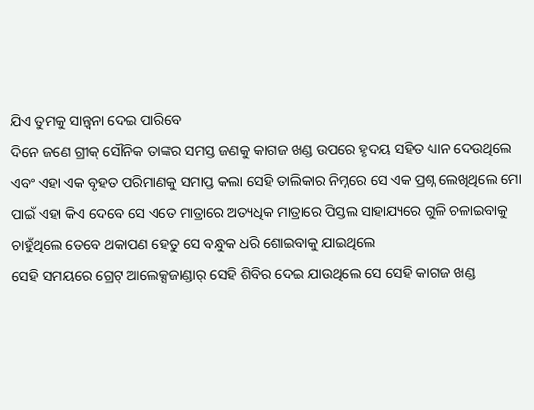ଯିଏ ତୁମକୁ ସାନ୍ତ୍ୱନା ଦେଇ ପାରିବେ
ଦିନେ ଜଣେ ଗ୍ରୀକ୍ ସୌନିକ ତାଙ୍କର ସମସ୍ତ ଜଣକୁ କାଗଜ ଖଣ୍ଡ ଉପରେ ହୃଦୟ ସହିତ ଧ୍ୟାନ ଦେଉଥିଲେ ଏବଂ ଏହା ଏକ ବୃହତ ପରିମାଣକୁ ସମାପ୍ତ କଲା ସେହି ତାଲିକାର ନିମ୍ନରେ ସେ ଏକ ପ୍ରଶ୍ନ ଲେଖିଥିଲେ ମୋ ପାଇଁ ଏହା କିଏ ଦେବେ ସେ ଏତେ ମାତ୍ରାରେ ଅତ୍ୟଧିକ ମାତ୍ରାରେ ପିସ୍ତଲ ସାହାଯ୍ୟରେ ଗୁଳି ଚଳାଇବାକୁ ଚାହୁଁଥିଲେ ତେବେ ଥକାପଣ ହେତୁ ସେ ବନ୍ଧୁକ ଧରି ଶୋଇବାକୁ ଯାଇଥିଲେ
ସେହି ସମୟରେ ଗ୍ରେଟ୍ ଆଲେକ୍ସଜାଣ୍ଡାର୍ ସେହି ଶିବିର ଦେଇ ଯାଉଥିଲେ ସେ ସେହି କାଗଜ ଖଣ୍ଡ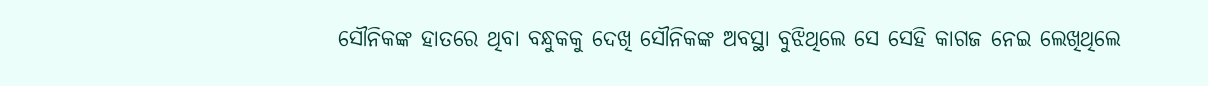ସୌନିକଙ୍କ ହାତରେ ଥିବା ବନ୍ଧୁକକୁ ଦେଖି ସୌନିକଙ୍କ ଅବସ୍ଥା ବୁଝିଥିଲେ ସେ ସେହି କାଗଜ ନେଇ ଲେଖିଥିଲେ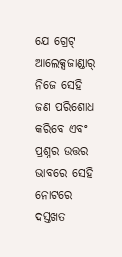ଯେ ଗ୍ରେଟ୍ ଆଲେକ୍ସଜାଣ୍ଡାର୍ ନିଜେ ସେହି ଜଣ ପରିଶୋଧ କରିବେ ଏବଂ ପ୍ରଶ୍ନର ଉତ୍ତର ଭାବରେ ସେହି ନୋଟରେ ଦସ୍ତଖତ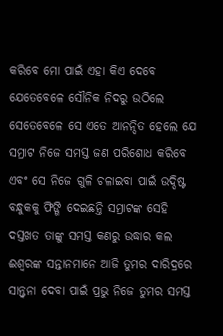କରିବେ ମୋ ପାଇଁ ଏହା କିଏ ଦେବେ ଯେତେବେଳେ ସୌନିକ ନିଦରୁ ଉଠିଲେ ସେତେବେଳେ ସେ ଏତେ ଆନନ୍ଦିତ ହେଲେ ଯେ ସମ୍ରାଟ ନିଜେ ସମସ୍ତ ଜଣ ପରିଶୋଧ କରିବେ ଏବଂ ସେ ନିଜେ ଗୁଳି ଚଳାଇବା ପାଇଁ ଉଦ୍ଦିଷ୍ଟ ବନ୍ଧୁକକୁ ଫିଙ୍ଗି ଦେଇଛନ୍ତି ସମ୍ରାଟଙ୍କ ସେହି ଦସ୍ତଖତ ତାଙ୍କୁ ସମସ୍ତ କଣରୁ ଉଦ୍ଧାର କଲ
ଈଶ୍ବରଙ୍କ ସନ୍ତାନମାନେ ଆଜି ତୁମର ଦାରିଦ୍ରରେ ସାନ୍ତ୍ୱନା ଦେବା ପାଇଁ ପ୍ରଭୁ ନିଜେ ତୁମର ସମସ୍ତ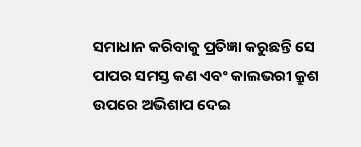ସମାଧାନ କରିବାକୁ ପ୍ରତିଜ୍ଞା କରୁଛନ୍ତି ସେ ପାପର ସମସ୍ତ କଣ ଏବଂ କାଲଭରୀ କ୍ରୁଶ ଉପରେ ଅଭିଶାପ ଦେଇ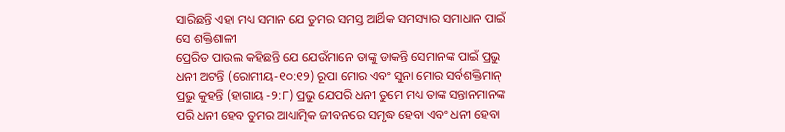ସାରିଛନ୍ତି ଏହା ମଧ୍ୟ ସମାନ ଯେ ତୁମର ସମସ୍ତ ଆର୍ଥିକ ସମସ୍ୟାର ସମାଧାନ ପାଇଁ ସେ ଶକ୍ତିଶାଳୀ
ପ୍ରେରିତ ପାଉଲ କହିଛନ୍ତି ଯେ ଯେଉଁମାନେ ତାଙ୍କୁ ଡାକନ୍ତି ସେମାନଙ୍କ ପାଇଁ ପ୍ରଭୁ ଧନୀ ଅଟନ୍ତି (ରୋମୀୟ-୧୦:୧୨) ରୂପା ମୋର ଏବଂ ସୁନା ମୋର ସର୍ବଶକ୍ତିମାନ୍ ପ୍ରଭୁ କୁହନ୍ତି (ହାଗାୟ -୨:୮) ପ୍ରଭୁ ଯେପରି ଧନୀ ତୁମେ ମଧ୍ୟ ତାଙ୍କ ସନ୍ତାନମାନଙ୍କ ପରି ଧନୀ ହେବ ତୁମର ଆଧ୍ୟାତ୍ମିକ ଜୀବନରେ ସମୃଦ୍ଧ ହେବା ଏବଂ ଧନୀ ହେବା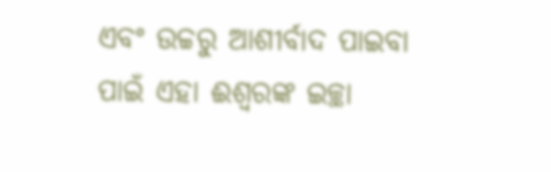ଏବଂ ଉଚ୍ଚରୁ ଆଶୀର୍ବାଦ ପାଇବା ପାଇଁ ଏହା ଈଶ୍ବରଙ୍କ ଇଚ୍ଛା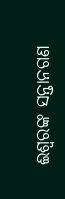ଈଶ୍ବରଙ୍କ ସନ୍ତାନଗଣ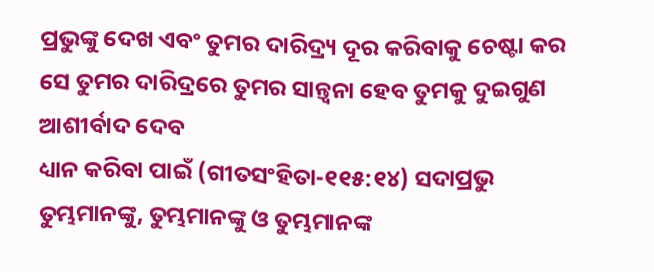ପ୍ରଭୁଙ୍କୁ ଦେଖ ଏବଂ ତୁମର ଦାରିଦ୍ର୍ୟ ଦୂର କରିବାକୁ ଚେଷ୍ଟା କର ସେ ତୁମର ଦାରିଦ୍ରରେ ତୁମର ସାନ୍ତ୍ୱନା ହେବ ତୁମକୁ ଦୁଇଗୁଣ ଆଶୀର୍ବାଦ ଦେବ
ଧ୍ୟାନ କରିବା ପାଇଁ (ଗୀତସଂହିତା-୧୧୫:୧୪) ସଦାପ୍ରଭୁ ତୁମ୍ଭମାନଙ୍କୁ, ତୁମ୍ଭମାନଙ୍କୁ ଓ ତୁମ୍ଭମାନଙ୍କ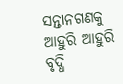ସନ୍ତାନଗଣକୁ ଆହୁରି ଆହୁରି ବୃଦ୍ଧି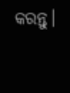କରନ୍ତୁ।